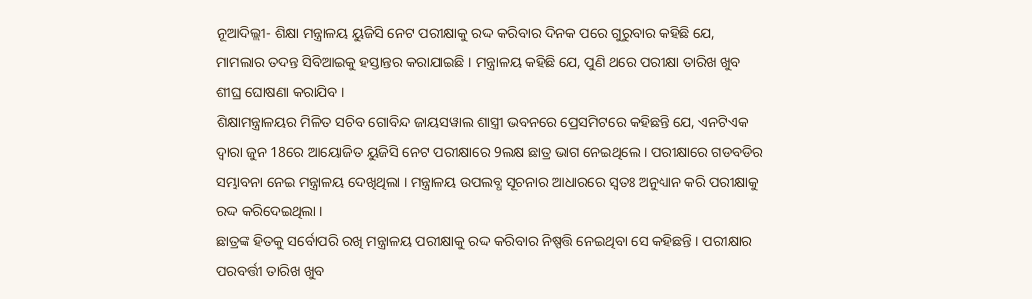ନୂଆଦିଲ୍ଲୀ- ଶିକ୍ଷା ମନ୍ତ୍ରାଳୟ ୟୁଜିସି ନେଟ ପରୀକ୍ଷାକୁ ରଦ୍ଦ କରିବାର ଦିନକ ପରେ ଗୁରୁବାର କହିଛି ଯେ, ମାମଲାର ତଦନ୍ତ ସିବିଆଇକୁ ହସ୍ତାନ୍ତର କରାଯାଇଛି । ମନ୍ତ୍ରାଳୟ କହିଛି ଯେ, ପୁଣି ଥରେ ପରୀକ୍ଷା ତାରିଖ ଖୁବ ଶୀଘ୍ର ଘୋଷଣା କରାଯିବ ।
ଶିକ୍ଷାମନ୍ତ୍ରାଳୟର ମିଳିତ ସଚିବ ଗୋବିନ୍ଦ ଜାୟସୱାଲ ଶାସ୍ତ୍ରୀ ଭବନରେ ପ୍ରେସମିଟରେ କହିଛନ୍ତି ଯେ, ଏନଟିଏକ ଦ୍ୱାରା ଜୁନ 18ରେ ଆୟୋଜିତ ୟୁଜିସି ନେଟ ପରୀକ୍ଷାରେ 9ଲକ୍ଷ ଛାତ୍ର ଭାଗ ନେଇଥିଲେ । ପରୀକ୍ଷାରେ ଗଡବଡିର ସମ୍ଭାବନା ନେଇ ମନ୍ତ୍ରାଳୟ ଦେଖିଥିଲା । ମନ୍ତ୍ରାଳୟ ଉପଲବ୍ଧ ସୂଚନାର ଆଧାରରେ ସ୍ୱତଃ ଅନୁଧ୍ୟାନ କରି ପରୀକ୍ଷାକୁ ରଦ୍ଦ କରିଦେଇଥିଲା ।
ଛାତ୍ରଙ୍କ ହିତକୁ ସର୍ବୋପରି ରଖି ମନ୍ତ୍ରାଳୟ ପରୀକ୍ଷାକୁ ରଦ୍ଦ କରିବାର ନିଷ୍ପତ୍ତି ନେଇଥିବା ସେ କହିଛନ୍ତି । ପରୀକ୍ଷାର ପରବର୍ତ୍ତୀ ତାରିଖ ଖୁବ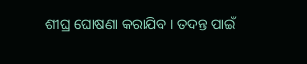ଶୀଘ୍ର ଘୋଷଣା କରାଯିବ । ତଦନ୍ତ ପାଇଁ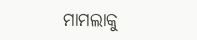ମାମଲାକୁ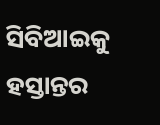ସିବିଆଇକୁ ହସ୍ତାନ୍ତର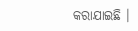କରାଯାଇଛି ।